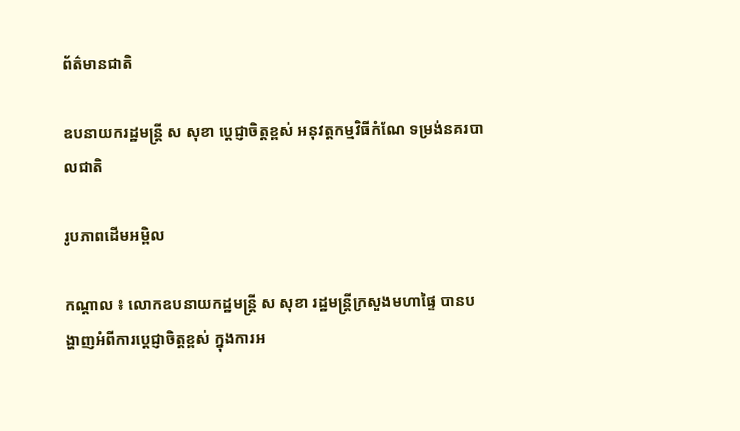ព័ត៌មានជាតិ

ឧបនាយករដ្ឋមន្ដ្រី ស សុខា ប្ដេជ្ញាចិត្តខ្ពស់ អនុវត្តកម្មវិធីកំណែ ទម្រង់នគរបាលជាតិ

រូបភាពដើមអម្ពិល

កណ្ដាល ៖ លោកឧបនាយកដ្ឋមន្រ្តី ស សុខា រដ្ឋមន្ត្រីក្រសួងមហាផ្ទៃ បានបង្ហាញអំពីការប្ដេជ្ញាចិត្តខ្ពស់ ក្នុងការអ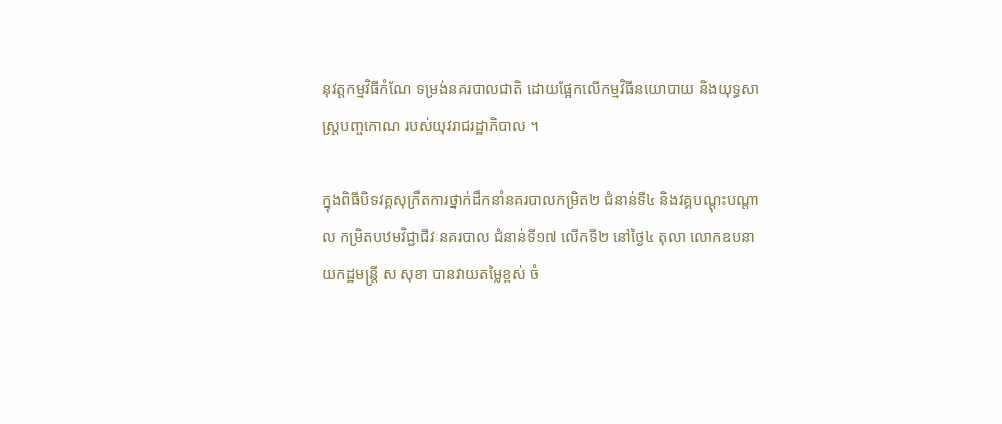នុវត្តកម្មវិធីកំណែ ទម្រង់នគរបាលជាតិ ដោយផ្អែកលើកម្មវិធីនយោបាយ និងយុទ្ធសាស្ត្របញ្ចកោណ របស់យុវរាជរដ្ឋាភិបាល ។

ក្នុងពិធីបិទវគ្គសុក្រឹតការថ្នាក់ដឹកនាំនគរបាលកម្រិត២ ជំនាន់ទី៤ និងវគ្គបណ្តុះបណ្តាល កម្រិតបឋមវិជ្ជាជីវៈនគរបាល ជំនាន់ទី១៧ លើកទី២ នៅថ្ងៃ៤ តុលា លោកឧបនាយកដ្ឋមន្រ្តី ស សុខា បានវាយតម្លៃខ្ពស់ ចំ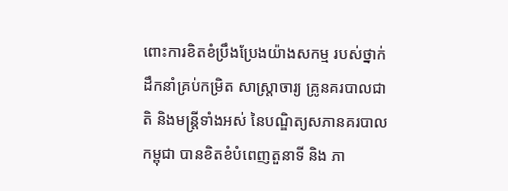ពោះការខិតខំប្រឹងប្រែងយ៉ាងសកម្ម របស់ថ្នាក់ដឹកនាំគ្រប់កម្រិត សាស្ត្រាចារ្យ គ្រូនគរបាលជាតិ និងមន្ត្រីទាំងអស់ នៃបណ្ឌិត្យសភានគរបាលកម្ពុជា បានខិតខំបំពេញតួនាទី និង ភា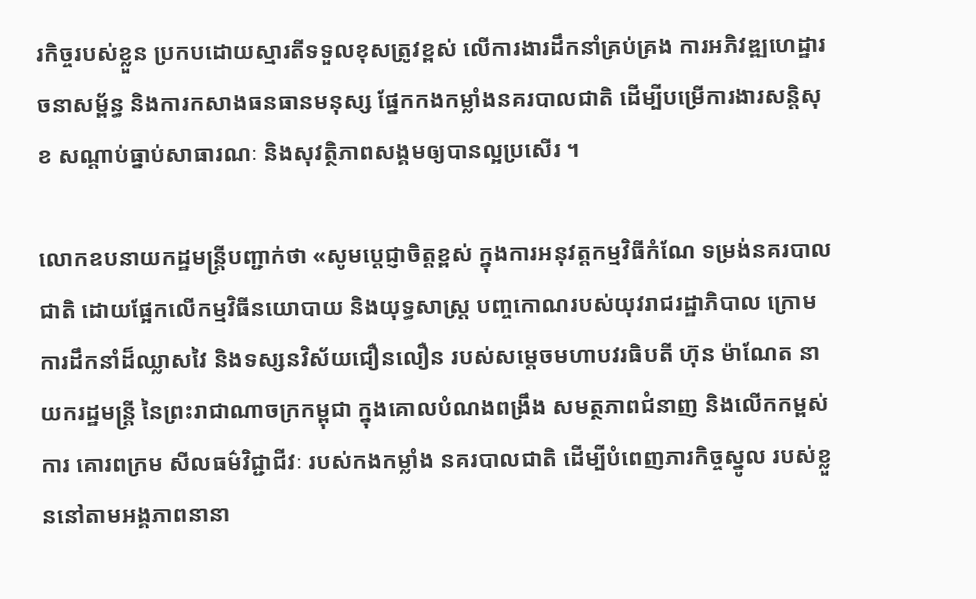រកិច្ចរបស់ខ្លួន ប្រកបដោយស្មារតីទទួលខុសត្រូវខ្ពស់ លើការងារដឹកនាំគ្រប់គ្រង ការអភិវឌ្ឍហេដ្ឋារចនាសម្ព័ន្ធ និងការកសាងធនធានមនុស្ស ផ្នែកកងកម្លាំងនគរបាលជាតិ ដើម្បីបម្រើការងារសន្តិសុខ សណ្ដាប់ធ្នាប់សាធារណៈ និងសុវត្ថិភាពសង្គមឲ្យបានល្អប្រសើរ ។

លោកឧបនាយកដ្ឋមន្រ្តីបញ្ជាក់ថា «សូមប្ដេជ្ញាចិត្តខ្ពស់ ក្នុងការអនុវត្តកម្មវិធីកំណែ ទម្រង់នគរបាលជាតិ ដោយផ្អែកលើកម្មវិធីនយោបាយ និងយុទ្ធសាស្ត្រ បញ្ចកោណរបស់យុវរាជរដ្ឋាភិបាល ក្រោមការដឹកនាំដ៏ឈ្លាសវៃ និងទស្សនវិស័យជឿនលឿន របស់សម្ដេចមហាបវរធិបតី ហ៊ុន ម៉ាណែត នាយករដ្ឋមន្ត្រី នៃព្រះរាជាណាចក្រកម្ពុជា ក្នុងគោលបំណងពង្រឹង សមត្ថភាពជំនាញ និងលើកកម្ពស់ការ គោរពក្រម សីលធម៌វិជ្ជាជីវៈ របស់កងកម្លាំង នគរបាលជាតិ ដើម្បីបំពេញភារកិច្ចស្នូល របស់ខ្លួននៅតាមអង្គភាពនានា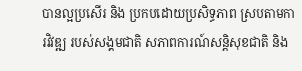បានល្អប្រសើរ និង ប្រកបដោយប្រសិទ្ធភាព ស្របតាមការវិវឌ្ឍ របស់សង្គមជាតិ សភាពការណ៍សន្តិសុខជាតិ និង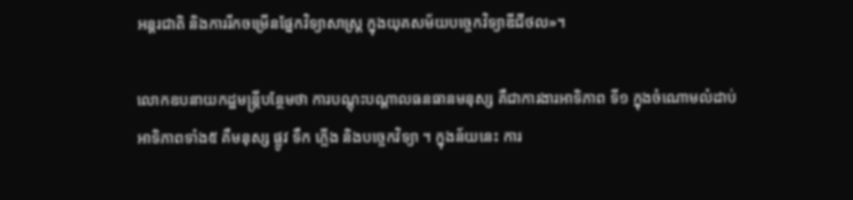អន្តរជាតិ និងការរីកចម្រើនផ្នែកវិទ្យាសាស្ត្រ ក្នុងយុគសម័យបច្ចេកវិទ្យាឌីជីថល»។

លោកឧបនាយកដ្ឋមន្រ្តីបន្ថែមថា ការបណ្តុះបណ្តាលធនធានមនុស្ស គឺជាការងារអាទិភាព ទី១ ក្នុងចំណោមលំដាប់អាទិភាពទាំង៥ គឺមនុស្ស ផ្លូវ ទឹក ភ្លើង និងបច្ចេកវិទ្យា ។ ក្នុងន័យនេះ ការ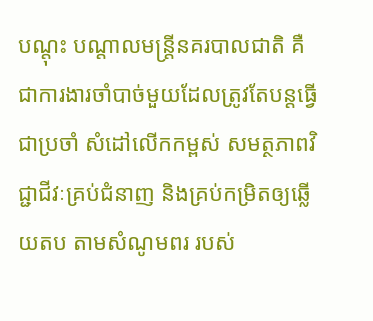បណ្តុះ បណ្តាលមន្ត្រីនគរបាលជាតិ គឺ ជាការងារចាំបាច់មួយដែលត្រូវតែបន្តធ្វើជាប្រចាំ សំដៅលើកកម្ពស់ សមត្ថភាពវិជ្ជាជីវៈគ្រប់ជំនាញ និងគ្រប់កម្រិតឲ្យឆ្លើយតប តាមសំណូមពរ របស់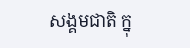សង្គមជាតិ ក្នុ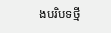ងបរិបទថ្មី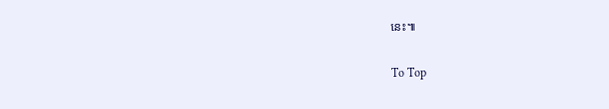នេះ៕

To Top